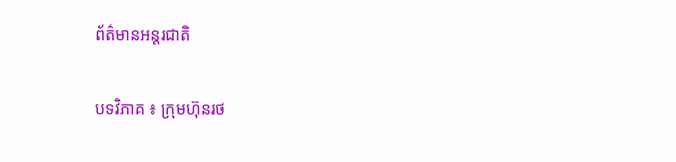ព័ត៌មានអន្តរជាតិ

បទវិភាគ ៖ ក្រុមហ៊ុនរថ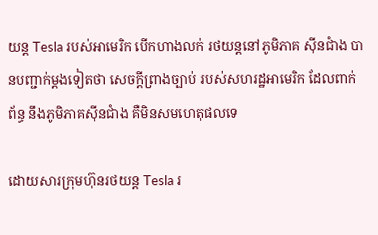យន្ត Tesla របស់អាមេរិក បើកហាងលក់ រថយន្តនៅភូមិភាគ ស៊ីនជាំង បានបញ្ជាក់ម្តងទៀតថា សេចក្តីព្រាងច្បាប់ របស់សហរដ្ឋអាមេរិក ដែលពាក់ព័ន្ធ នឹងភូមិភាគស៊ីនជាំង គឺមិនសមហេតុផលទេ

ដោយសារក្រុមហ៊ុនរថយន្ត Tesla រ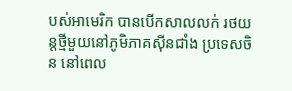បស់អាមេរិក បានបើកសាលលក់ រថយន្តថ្មីមួយនៅភូមិភាគស៊ីនជាំង ប្រទេសចិន នៅពេល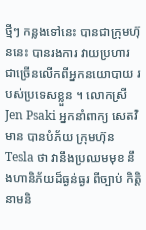ថ្មីៗ កន្លងទៅនេះ បានជាក្រុមហ៊ុននេះ បានរងការ វាយប្រហារ ជាច្រើនលើកពីអ្នកនយោបាយ របស់ប្រទេសខ្លួន ។ លោកស្រី Jen Psaki អ្នកនាំពាក្យ សេតវិមាន បានបំភ័យ ក្រុមហ៊ុន Tesla ថា វានឹងប្រឈមមុខ នឹងហានិភ័យដ៏ធ្ងន់ធ្ងរ ពីច្បាប់ កិត្តិនាមនិ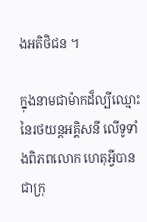ងអតិថិជន ។

ក្នុងនាមជាម៉ាកដ៏ល្បីឈ្មោះនៃរថយន្តអគ្គិសនី លើទូទាំងពិភពលោក ហេតុអ្វីបានជាក្រុ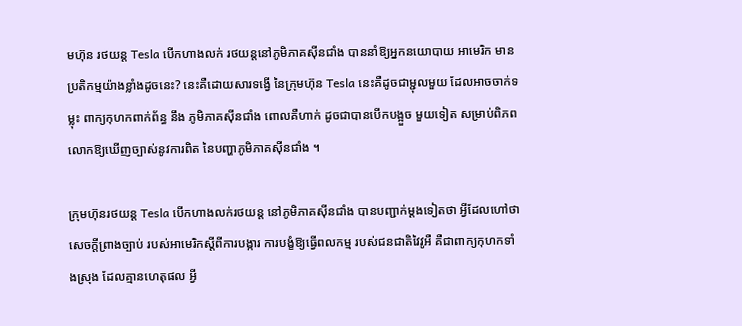មហ៊ុន រថយន្ត Tesla បើកហាងលក់ រថយន្តនៅភូមិភាគស៊ីនជាំង បាននាំឱ្យអ្នកនយោបាយ អាមេរិក មានប្រតិកម្មយ៉ាងខ្លាំងដូចនេះ? នេះគឺដោយសារទង្វើ នៃក្រុមហ៊ុន Tesla នេះគឺដូចជាម្ជុលមួយ ដែលអាចចាក់ទម្លុះ ពាក្យកុហកពាក់ព័ន្ធ នឹង ភូមិភាគស៊ីនជាំង ពោលគឺហាក់ ដូចជាបានបើកបង្អួច មួយទៀត សម្រាប់ពិភពលោកឱ្យឃើញច្បាស់នូវការពិត នៃបញ្ហាភូមិភាគស៊ីនជាំង ។

ក្រុមហ៊ុនរថយន្ត Tesla បើកហាងលក់រថយន្ត នៅភូមិភាគស៊ីនជាំង បានបញ្ជាក់ម្តងទៀតថា អ្វីដែលហៅថា សេចក្តីព្រាងច្បាប់ របស់អាមេរិកស្ដីពីការបង្ការ ការបង្ខំឱ្យធ្វើពលកម្ម របស់ជនជាតិវៃវូអឺ គឺជាពាក្យកុហកទាំងស្រុង ដែលគ្មានហេតុផល អ្វី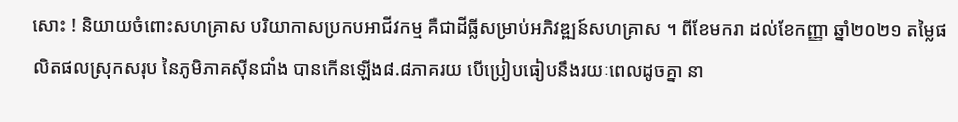សោះ ! និយាយចំពោះសហគ្រាស បរិយាកាសប្រកបអាជីវកម្ម គឺជាដីធ្លីសម្រាប់អភិវឌ្ឍន៍សហគ្រាស ។ ពីខែមករា ដល់ខែកញ្ញា ឆ្នាំ២០២១ តម្លៃផលិតផលស្រុកសរុប នៃភូមិភាគស៊ីនជាំង បានកើនឡើង៨.៨ភាគរយ បើប្រៀបធៀបនឹងរយៈពេលដូចគ្នា នា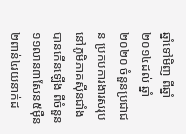ឆ្នាំទៅមិញ ពីឆ្នាំ២០១៤ដល់ ឆ្នាំ២០២០ ចំនួនប្រជាជន ប្រកបការងារសរុប នៅភូមិភាគស៊ីនជាំង បានកើនឡើង ពីចំនួន១១លាន៣សែន៥ម៉ឺន២ពាន់៤រយនាក់ដ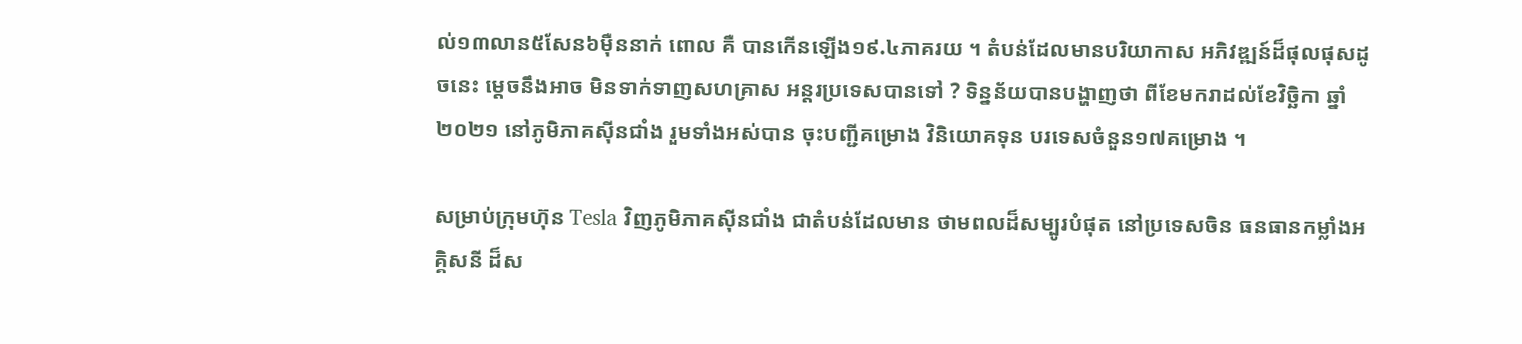ល់១៣លាន៥សែន៦ម៉ឺននាក់ ពោល គឺ បានកើនឡើង១៩.៤ភាគរយ ។ តំបន់ដែលមានបរិយាកាស អភិវឌ្ឍន៍ដ៏ផុលផុសដូចនេះ ម្ដេចនឹងអាច មិនទាក់ទាញសហគ្រាស អន្តរប្រទេសបានទៅ ? ទិន្នន័យបានបង្ហាញថា ពីខែមករាដល់ខែវិចិ្ឆកា ឆ្នាំ២០២១ នៅភូមិភាគស៊ីនជាំង រួមទាំងអស់បាន ចុះបញ្ជីគម្រោង វិនិយោគទុន បរទេសចំនួន១៧គម្រោង ។

សម្រាប់ក្រុមហ៊ុន Tesla វិញភូមិភាគស៊ីនជាំង ជាតំបន់ដែលមាន ថាមពលដ៏សម្បូរបំផុត នៅប្រទេសចិន ធនធានកម្លាំងអគ្គិសនី ដ៏ស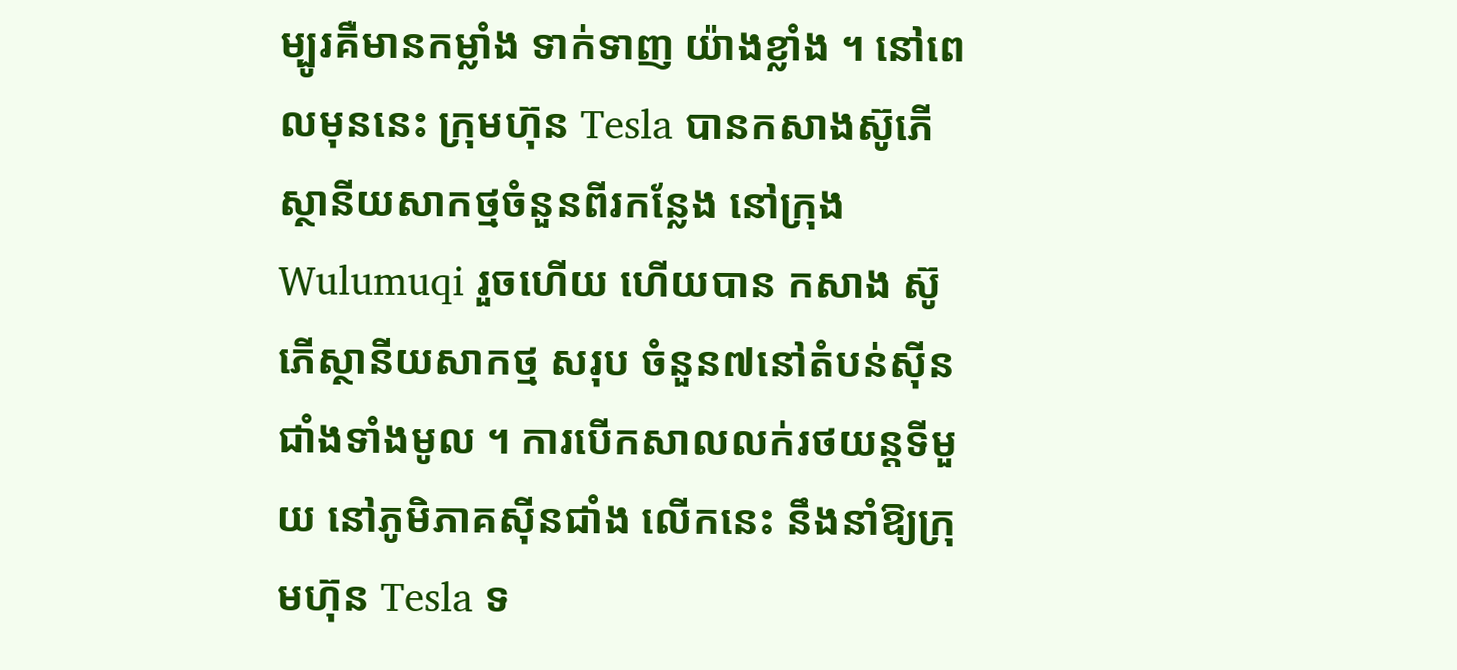ម្បូរគឺមានកម្លាំង ទាក់ទាញ យ៉ាងខ្លាំង ។ នៅពេលមុននេះ ក្រុមហ៊ុន Tesla បានកសាងស៊ូភើស្ថានីយសាកថ្មចំនួនពីរកន្លែង នៅក្រុង Wulumuqi រួចហើយ ហើយបាន កសាង ស៊ូភើស្ថានីយសាកថ្ម សរុប ចំនួន៧នៅតំបន់ស៊ីនជាំងទាំងមូល ។ ការបើកសាលលក់រថយន្តទីមួយ នៅភូមិភាគស៊ីនជាំង លើកនេះ នឹងនាំឱ្យក្រុមហ៊ុន Tesla ទ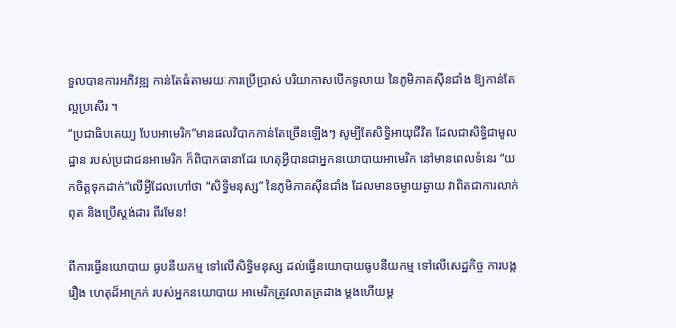ទួលបានការអភិវឌ្ឍ កាន់តែធំតាមរយៈការប្រើប្រាស់ បរិយាកាសបើកទូលាយ នៃភូមិភាគស៊ីនជាំង ឱ្យកាន់តែល្អប្រសើរ ។
“ប្រជាធិបតេយ្យ បែបអាមេរិក”មានផលវិបាកកាន់តែច្រើនឡើងៗ សូម្បីតែសិទ្ធិអាយុជីវិត ដែលជាសិទ្ធិជាមូលដ្ឋាន របស់ប្រជាជនអាមេរិក ក៏ពិបាកធានាដែរ ហេតុអ្វីបានជាអ្នកនយោបាយអាមេរិក នៅមានពេលទំនេរ “យកចិត្តទុកដាក់”លើអ្វីដែលហៅថា “សិទ្ធិមនុស្ស” នៃភូមិភាគស៊ីនជាំង ដែលមានចម្ងាយឆ្ងាយ វាពិតជាការលាក់ពុត និងប្រើស្តង់ដារ ពីរមែន!

ពីការធ្វើនយោបាយ ធូបនីយកម្ម ទៅលើសិទ្ធិមនុស្ស ដល់ធ្វើនយោបាយធូបនីយកម្ម ទៅលើសេដ្ឋកិច្ច ការបង្ករឿង ហេតុដ៏អាក្រក់ របស់អ្នកនយោបាយ អាមេរិកត្រូវលាតត្រដាង ម្តងហើយម្ត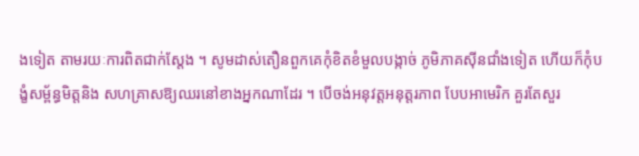ងទៀត តាមរយៈការពិតជាក់ស្តែង ។ សូមដាស់តឿនពួកគេកុំខិតខំមួលបង្កាច់ ភូមិភាគស៊ីនជាំងទៀត ហើយក៏កុំបង្ខំសម្ព័ន្ធមិត្តនិង សហគ្រាសឱ្យឈរនៅខាងអ្នកណាដែរ ។ បើចង់អនុវត្តអនុត្តរភាព បែបអាមេរិក គួរតែសួរ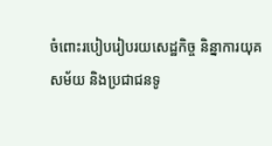ចំពោះរបៀបរៀបរយសេដ្ឋកិច្ច និន្នាការយុគសម័យ និងប្រជាជនទូ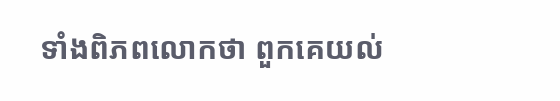ទាំងពិភពលោកថា ពួកគេយល់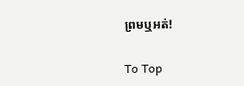ព្រមឬអត់!

To Top